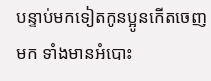បន្ទាប់មកទៀតកូនប្អូនកើតចេញមក ទាំងមានអំបោះ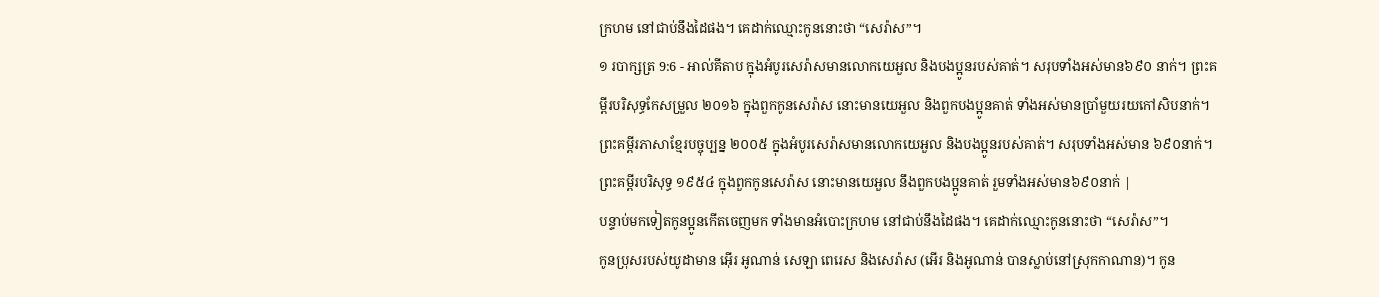ក្រហម នៅជាប់នឹងដៃផង។ គេដាក់ឈ្មោះកូននោះថា “សេរ៉ាស”។
១ របាក្សត្រ 9:6 - អាល់គីតាប ក្នុងអំបូរសេរ៉ាសមានលោកយេអួល និងបងប្អូនរបស់គាត់។ សរុបទាំងអស់មាន៦៩០ នាក់។ ព្រះគម្ពីរបរិសុទ្ធកែសម្រួល ២០១៦ ក្នុងពួកកូនសេរ៉ាស នោះមានយេអួល និងពួកបងប្អូនគាត់ ទាំងអស់មានប្រាំមួយរយកៅសិបនាក់។ ព្រះគម្ពីរភាសាខ្មែរបច្ចុប្បន្ន ២០០៥ ក្នុងអំបូរសេរ៉ាសមានលោកយេអួល និងបងប្អូនរបស់គាត់។ សរុបទាំងអស់មាន ៦៩០នាក់។ ព្រះគម្ពីរបរិសុទ្ធ ១៩៥៤ ក្នុងពួកកូនសេរ៉ាស នោះមានយេអួល នឹងពួកបងប្អូនគាត់ រួមទាំងអស់មាន៦៩០នាក់ |
បន្ទាប់មកទៀតកូនប្អូនកើតចេញមក ទាំងមានអំបោះក្រហម នៅជាប់នឹងដៃផង។ គេដាក់ឈ្មោះកូននោះថា “សេរ៉ាស”។
កូនប្រុសរបស់យូដាមាន អ៊ើរ អូណាន់ សេឡា ពេរេស និងសេរ៉ាស (អើរ និងអូណាន់ បានស្លាប់នៅស្រុកកាណាន)។ កូន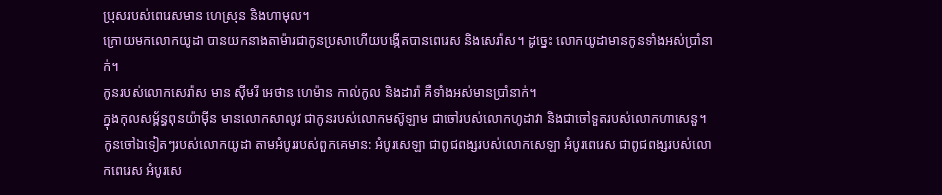ប្រុសរបស់ពេរេសមាន ហេស្រុន និងហាមុល។
ក្រោយមកលោកយូដា បានយកនាងតាម៉ារជាកូនប្រសាហើយបង្កើតបានពេរេស និងសេរ៉ាស។ ដូច្នេះ លោកយូដាមានកូនទាំងអស់ប្រាំនាក់។
កូនរបស់លោកសេរ៉ាស មាន ស៊ីមរី អេថាន ហេម៉ាន កាល់កូល និងដារ៉ា គឺទាំងអស់មានប្រាំនាក់។
ក្នុងកុលសម្ព័ន្ធពុនយ៉ាម៉ីន មានលោកសាលូវ ជាកូនរបស់លោកមស៊ូឡាម ជាចៅរបស់លោកហូដាវា និងជាចៅទួតរបស់លោកហាសេនួ។
កូនចៅឯទៀតៗរបស់លោកយូដា តាមអំបូររបស់ពួកគេមាន: អំបូរសេឡា ជាពូជពង្សរបស់លោកសេឡា អំបូរពេរេស ជាពូជពង្សរបស់លោកពេរេស អំបូរសេ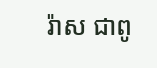រ៉ាស ជាពូ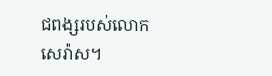ជពង្សរបស់លោកសេរ៉ាស។